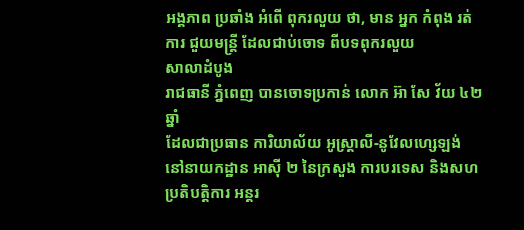អង្គភាព ប្រឆាំង អំពើ ពុករលួយ ថា, មាន អ្នក កំពុង រត់ការ ជួយមន្ត្រី ដែលជាប់ចោទ ពីបទពុករលួយ
សាលាដំបូង
រាជធានី ភ្នំពេញ បានចោទប្រកាន់ លោក អ៊ា សែ វ័យ ៤២ឆ្នាំ
ដែលជាប្រធាន ការិយាល័យ អូស្ត្រាលី-នូវែលហ្សេឡង់
នៅនាយកដ្ឋាន អាស៊ី ២ នៃក្រសួង ការបរទេស និងសហប្រតិបត្តិការ អន្តរ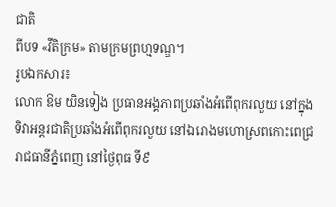ជាតិ
ពីបទ «វីតិក្រម» តាមក្រមព្រហ្មទណ្ឌ។
រូបឯកសារ៖
លោក ឱម យិនទៀង ប្រធានអង្គភាពប្រឆាំងអំពើពុករលួយ នៅក្នុង
ទិវាអន្តរជាតិប្រឆាំងអំពើពុករលួយ នៅឯរោងមហោស្រពកោះពេជ្រ
រាជធានីភ្នំពេញ នៅថ្ងៃពុធ ទី៩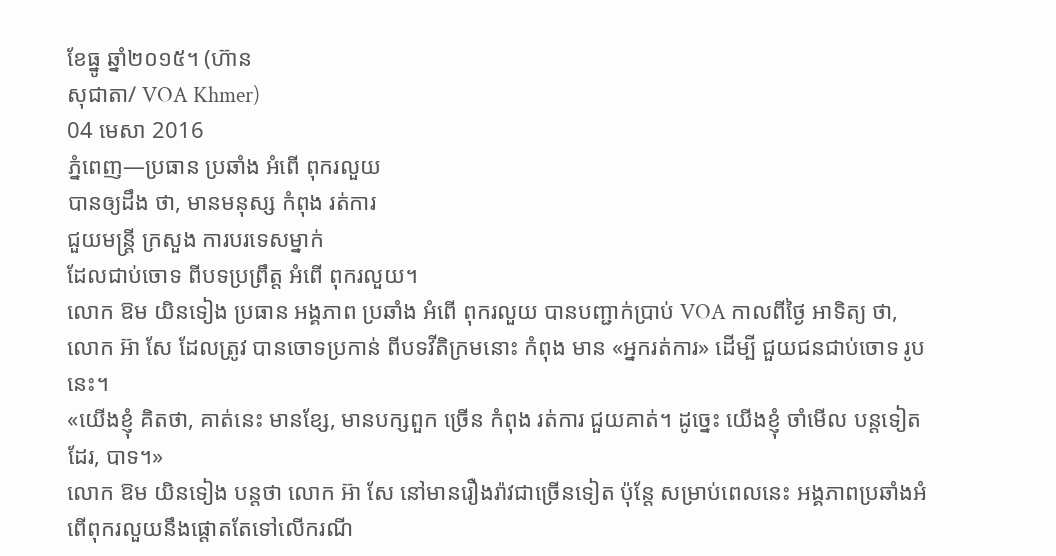ខែធ្នូ ឆ្នាំ២០១៥។ (ហ៊ាន
សុជាតា/ VOA Khmer)
04 មេសា 2016
ភ្នំពេញ—ប្រធាន ប្រឆាំង អំពើ ពុករលួយ
បានឲ្យដឹង ថា, មានមនុស្ស កំពុង រត់ការ
ជួយមន្ត្រី ក្រសួង ការបរទេសម្នាក់
ដែលជាប់ចោទ ពីបទប្រព្រឹត្ត អំពើ ពុករលួយ។
លោក ឱម យិនទៀង ប្រធាន អង្គភាព ប្រឆាំង អំពើ ពុករលួយ បានបញ្ជាក់ប្រាប់ VOA កាលពីថ្ងៃ អាទិត្យ ថា, លោក អ៊ា សែ ដែលត្រូវ បានចោទប្រកាន់ ពីបទវីតិក្រមនោះ កំពុង មាន «អ្នករត់ការ» ដើម្បី ជួយជនជាប់ចោទ រូបនេះ។
«យើងខ្ញុំ គិតថា, គាត់នេះ មានខ្សែ, មានបក្សពួក ច្រើន កំពុង រត់ការ ជួយគាត់។ ដូច្នេះ យើងខ្ញុំ ចាំមើល បន្តទៀតដែរ, បាទ។»
លោក ឱម យិនទៀង បន្តថា លោក អ៊ា សែ នៅមានរឿងរ៉ាវជាច្រើនទៀត ប៉ុន្តែ សម្រាប់ពេលនេះ អង្គភាពប្រឆាំងអំពើពុករលួយនឹងផ្ដោតតែទៅលើករណី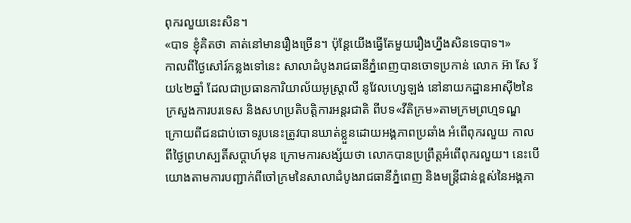ពុករលួយនេះសិន។
«បាទ ខ្ញុំគិតថា គាត់នៅមានរឿងច្រើន។ ប៉ុន្តែយើងធ្វើតែមួយរឿងហ្នឹងសិនទេបាទ។»
កាលពីថ្ងៃសៅរ៍កន្លងទៅនេះ សាលាដំបូងរាជធានីភ្នំពេញបានចោទប្រកាន់ លោក អ៊ា សែ វ័យ៤២ឆ្នាំ ដែលជាប្រធានការិយាល័យអូស្ត្រាលី នូវែលហ្សេឡង់ នៅនាយកដ្ឋានអាស៊ី២នៃក្រសួងការបរទេស និងសហប្រតិបត្តិការអន្តរជាតិ ពីបទ«វីតិក្រម»តាមក្រមព្រហ្មទណ្ឌ ក្រោយពីជនជាប់ចោទរូបនេះត្រូវបានឃាត់ខ្លួនដោយអង្គភាពប្រឆាំង អំពើពុករលួយ កាលពីថ្ងៃព្រហស្បតិ៍សប្ដាហ៍មុន ក្រោមការសង្ស័យថា លោកបានប្រព្រឹត្តអំពើពុករលួយ។ នេះបើយោងតាមការបញ្ជាក់ពីចៅក្រមនៃសាលាដំបូងរាជធានីភ្នំពេញ និងមន្ត្រីជាន់ខ្ពស់នៃអង្គភា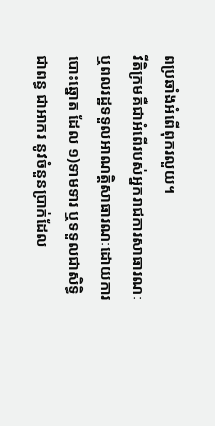ពប្រឆាំងអំពើពុករលួយ។
វីតិក្រមគឺជាអំពើរបស់អ្នករាជការសាធារណៈ ឬពលរដ្ឋទទួលអាណត្តិសាធារណៈដោយការបោះឆ្នោត ដែល ១)ទាមទារ ឬទទួលជាសិទ្ធិជាពន្ធ ជាអាករ នូវចំនួនប្រាក់ដែល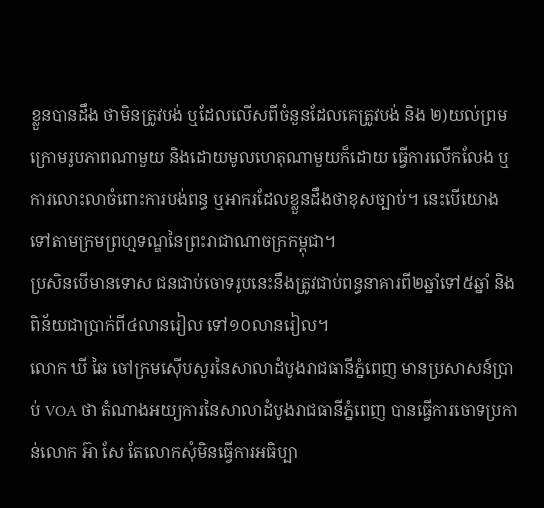ខ្លួនបានដឹង ថាមិនត្រូវបង់ ឬដែលលើសពីចំនួនដែលគេត្រូវបង់ និង ២)យល់ព្រមក្រោមរូបភាពណាមួយ និងដោយមូលហេតុណាមួយក៏ដោយ ធ្វើការលើកលែង ឬការលោះលាចំពោះការបង់ពន្ធ ឬអាករដែលខ្លួនដឹងថាខុសច្បាប់។ នេះបើយោងទៅតាមក្រមព្រហ្មទណ្ឌនៃព្រះរាជាណាចក្រកម្ពុជា។
ប្រសិនបើមានទោស ជនជាប់ចោទរូបនេះនឹងត្រូវជាប់ពន្ធនាគារពី២ឆ្នាំទៅ៥ឆ្នាំ និងពិន័យជាប្រាក់ពី៤លានរៀល ទៅ១០លានរៀល។
លោក ឃី ឆៃ ចៅក្រមស៊ើបសួរនៃសាលាដំបូងរាជធានីភ្នំពេញ មានប្រសាសន៍ប្រាប់ VOA ថា តំណាងអយ្យការនៃសាលាដំបូងរាជធានីភ្នំពេញ បានធ្វើការចោទប្រកាន់លោក អ៊ា សែ តែលោកសុំមិនធ្វើការអធិប្បា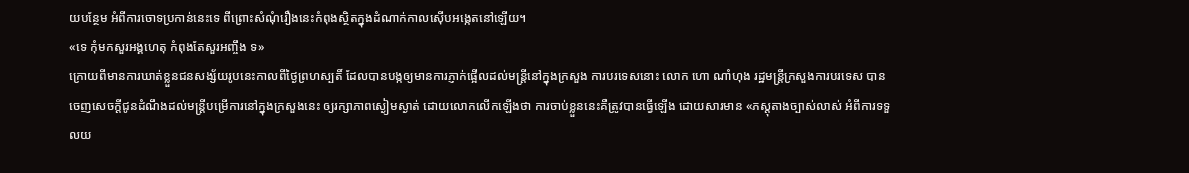យបន្ថែម អំពីការចោទប្រកាន់នេះទេ ពីព្រោះសំណុំរឿងនេះកំពុងស្ថិតក្នុងដំណាក់កាលស៊ើបអង្កេតនៅឡើយ។
«ទេ កុំមកសួរអង្គហេតុ កំពុងតែសួរអញ្ចឹង ទ»
ក្រោយពីមានការឃាត់ខ្លួនជនសង្ស័យរូបនេះកាលពីថ្ងៃព្រហស្បតិ៍ ដែលបានបង្កឲ្យមានការភ្ញាក់ផ្អើលដល់មន្ត្រីនៅក្នុងក្រសួង ការបរទេសនោះ លោក ហោ ណាំហុង រដ្ឋមន្ត្រីក្រសួងការបរទេស បានចេញសេចក្ដីជូនដំណឹងដល់មន្ត្រីបម្រើការនៅក្នុងក្រសួងនេះ ឲ្យរក្សាភាពស្ងៀមស្ងាត់ ដោយលោកលើកឡើងថា ការចាប់ខ្លួននេះគឺត្រូវបានធ្វើឡើង ដោយសារមាន «ភស្តុតាងច្បាស់លាស់ អំពីការទទួលយ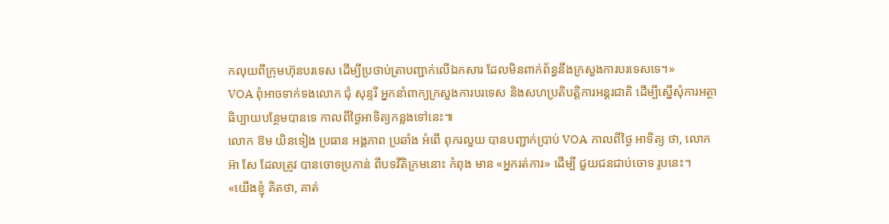កលុយពីក្រុមហ៊ុនបរទេស ដើម្បីប្រថាប់ត្រាបញ្ជាក់លើឯកសារ ដែលមិនពាក់ព័ន្ធនឹងក្រសួងការបរទេសទេ។»
VOA ពុំអាចទាក់ទងលោក ជុំ សុន្ទរី អ្នកនាំពាក្យក្រសួងការបរទេស និងសហប្រតិបត្តិការអន្តរជាតិ ដើម្បីស្នើសុំការអត្ថាធិប្បាយបន្ថែមបានទេ កាលពីថ្ងៃអាទិត្យកន្លងទៅនេះ៕
លោក ឱម យិនទៀង ប្រធាន អង្គភាព ប្រឆាំង អំពើ ពុករលួយ បានបញ្ជាក់ប្រាប់ VOA កាលពីថ្ងៃ អាទិត្យ ថា, លោក អ៊ា សែ ដែលត្រូវ បានចោទប្រកាន់ ពីបទវីតិក្រមនោះ កំពុង មាន «អ្នករត់ការ» ដើម្បី ជួយជនជាប់ចោទ រូបនេះ។
«យើងខ្ញុំ គិតថា, គាត់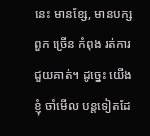នេះ មានខ្សែ, មានបក្សពួក ច្រើន កំពុង រត់ការ ជួយគាត់។ ដូច្នេះ យើងខ្ញុំ ចាំមើល បន្តទៀតដែ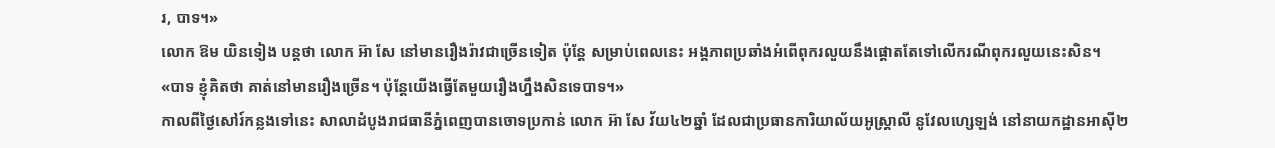រ, បាទ។»
លោក ឱម យិនទៀង បន្តថា លោក អ៊ា សែ នៅមានរឿងរ៉ាវជាច្រើនទៀត ប៉ុន្តែ សម្រាប់ពេលនេះ អង្គភាពប្រឆាំងអំពើពុករលួយនឹងផ្ដោតតែទៅលើករណីពុករលួយនេះសិន។
«បាទ ខ្ញុំគិតថា គាត់នៅមានរឿងច្រើន។ ប៉ុន្តែយើងធ្វើតែមួយរឿងហ្នឹងសិនទេបាទ។»
កាលពីថ្ងៃសៅរ៍កន្លងទៅនេះ សាលាដំបូងរាជធានីភ្នំពេញបានចោទប្រកាន់ លោក អ៊ា សែ វ័យ៤២ឆ្នាំ ដែលជាប្រធានការិយាល័យអូស្ត្រាលី នូវែលហ្សេឡង់ នៅនាយកដ្ឋានអាស៊ី២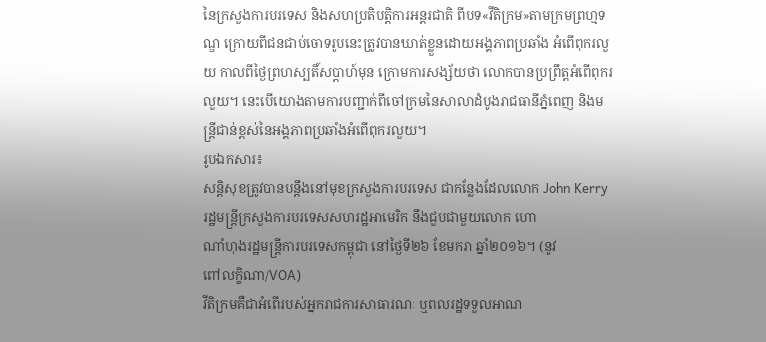នៃក្រសួងការបរទេស និងសហប្រតិបត្តិការអន្តរជាតិ ពីបទ«វីតិក្រម»តាមក្រមព្រហ្មទណ្ឌ ក្រោយពីជនជាប់ចោទរូបនេះត្រូវបានឃាត់ខ្លួនដោយអង្គភាពប្រឆាំង អំពើពុករលួយ កាលពីថ្ងៃព្រហស្បតិ៍សប្ដាហ៍មុន ក្រោមការសង្ស័យថា លោកបានប្រព្រឹត្តអំពើពុករលួយ។ នេះបើយោងតាមការបញ្ជាក់ពីចៅក្រមនៃសាលាដំបូងរាជធានីភ្នំពេញ និងមន្ត្រីជាន់ខ្ពស់នៃអង្គភាពប្រឆាំងអំពើពុករលួយ។
រូបឯកសារ៖
សន្តិសុខត្រូវបានបន្តឹងនៅមុខក្រសួងការបរទេស ជាកន្លែងដែលលោក John Kerry
រដ្ឋមន្រ្តីក្រសួងការបរទេសសហរដ្ឋអាមេរិក នឹងជួបជាមួយលោក ហោ
ណាំហុងរដ្ឋមន្រ្តីការបរទេសកម្ពុជា នៅថ្ងៃទី២៦ ខែមករា ឆ្នាំ២០១៦។ (នូវ
ពៅលក្ខិណា/VOA)
វីតិក្រមគឺជាអំពើរបស់អ្នករាជការសាធារណៈ ឬពលរដ្ឋទទួលអាណ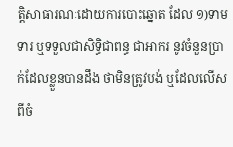ត្តិសាធារណៈដោយការបោះឆ្នោត ដែល ១)ទាមទារ ឬទទួលជាសិទ្ធិជាពន្ធ ជាអាករ នូវចំនួនប្រាក់ដែលខ្លួនបានដឹង ថាមិនត្រូវបង់ ឬដែលលើសពីចំ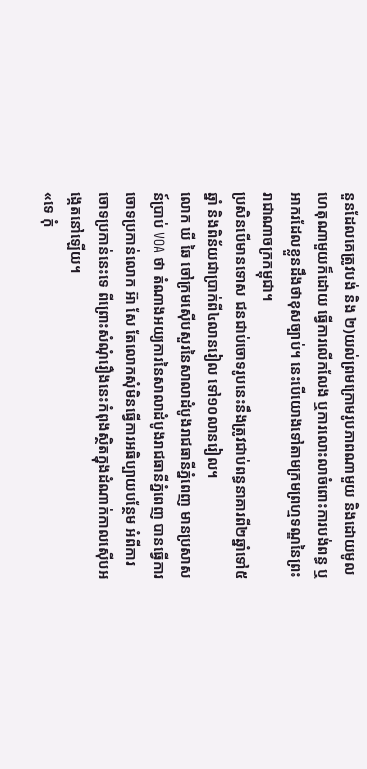នួនដែលគេត្រូវបង់ និង ២)យល់ព្រមក្រោមរូបភាពណាមួយ និងដោយមូលហេតុណាមួយក៏ដោយ ធ្វើការលើកលែង ឬការលោះលាចំពោះការបង់ពន្ធ ឬអាករដែលខ្លួនដឹងថាខុសច្បាប់។ នេះបើយោងទៅតាមក្រមព្រហ្មទណ្ឌនៃព្រះរាជាណាចក្រកម្ពុជា។
ប្រសិនបើមានទោស ជនជាប់ចោទរូបនេះនឹងត្រូវជាប់ពន្ធនាគារពី២ឆ្នាំទៅ៥ឆ្នាំ និងពិន័យជាប្រាក់ពី៤លានរៀល ទៅ១០លានរៀល។
លោក ឃី ឆៃ ចៅក្រមស៊ើបសួរនៃសាលាដំបូងរាជធានីភ្នំពេញ មានប្រសាសន៍ប្រាប់ VOA ថា តំណាងអយ្យការនៃសាលាដំបូងរាជធានីភ្នំពេញ បានធ្វើការចោទប្រកាន់លោក អ៊ា សែ តែលោកសុំមិនធ្វើការអធិប្បាយបន្ថែម អំពីការចោទប្រកាន់នេះទេ ពីព្រោះសំណុំរឿងនេះកំពុងស្ថិតក្នុងដំណាក់កាលស៊ើបអង្កេតនៅឡើយ។
«ទេ កុំ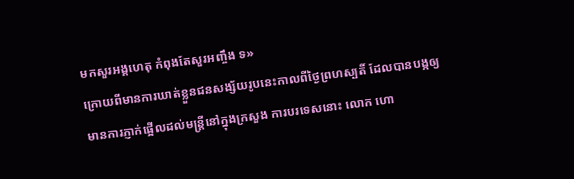មកសួរអង្គហេតុ កំពុងតែសួរអញ្ចឹង ទ»
ក្រោយពីមានការឃាត់ខ្លួនជនសង្ស័យរូបនេះកាលពីថ្ងៃព្រហស្បតិ៍ ដែលបានបង្កឲ្យមានការភ្ញាក់ផ្អើលដល់មន្ត្រីនៅក្នុងក្រសួង ការបរទេសនោះ លោក ហោ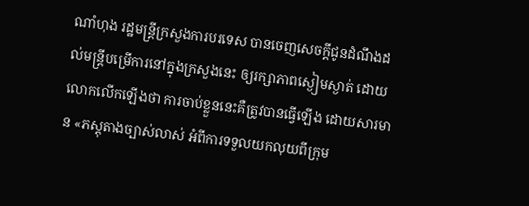ណាំហុង រដ្ឋមន្ត្រីក្រសួងការបរទេស បានចេញសេចក្ដីជូនដំណឹងដល់មន្ត្រីបម្រើការនៅក្នុងក្រសួងនេះ ឲ្យរក្សាភាពស្ងៀមស្ងាត់ ដោយលោកលើកឡើងថា ការចាប់ខ្លួននេះគឺត្រូវបានធ្វើឡើង ដោយសារមាន «ភស្តុតាងច្បាស់លាស់ អំពីការទទួលយកលុយពីក្រុម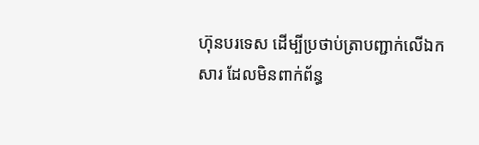ហ៊ុនបរទេស ដើម្បីប្រថាប់ត្រាបញ្ជាក់លើឯកសារ ដែលមិនពាក់ព័ន្ធ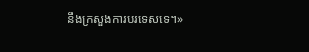នឹងក្រសួងការបរទេសទេ។»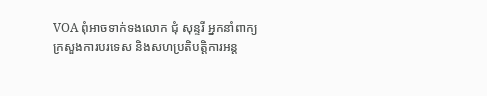VOA ពុំអាចទាក់ទងលោក ជុំ សុន្ទរី អ្នកនាំពាក្យក្រសួងការបរទេស និងសហប្រតិបត្តិការអន្ត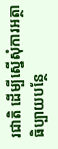រជាតិ ដើម្បីស្នើសុំការអត្ថាធិប្បាយបន្ថែ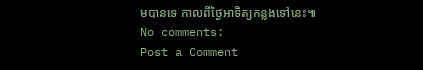មបានទេ កាលពីថ្ងៃអាទិត្យកន្លងទៅនេះ៕
No comments:
Post a Comment